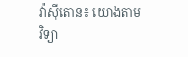វ៉ាស៊ីតោន៖ យោងតាម វិទ្យា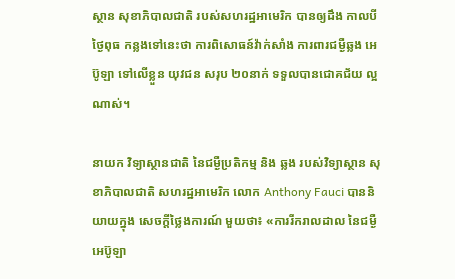ស្ថាន សុខាភិបាលជាតិ របស់សហរដ្ឋអាមេរិក បានឲ្យដឹង កាលបីថ្ងៃពុធ កន្លងទៅនេះថា ការពិសោធន៍វ៉ាក់សាំង ការពារជម្ងឺឆ្លង អេប៊ូឡា ទៅលើខ្លួន យុវជន សរុប ២០នាក់ ទទួលបានជោគជ័យ ល្អណាស់។

នាយក វិទ្យាស្ថានជាតិ នៃជម្ងឺប្រតិកម្ម និង ឆ្លង របស់វិទ្យាស្ថាន សុខាភិបាលជាតិ សហរដ្ឋអាមេរិក លោក Anthony Fauci បាននិយាយក្នុង សេចក្តីថ្លៃងការណ៍ មួយថា៖ «ការរីករាលដាល នៃជម្ងឺអេប៊ូឡា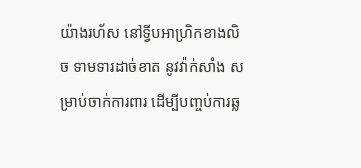យ៉ាងរហ័ស នៅទ្វីបអាហ្រិកខាងលិច ទាមទារដាច់ខាត នូវវ៉ាក់សាំង សម្រាប់ចាក់ការពារ ដើម្បីបញ្ចប់ការឆ្ល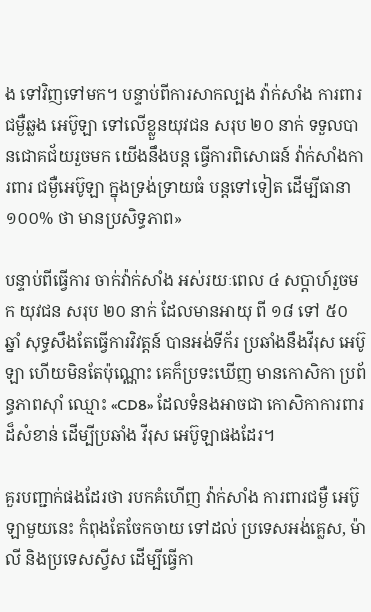ង ទៅវិញទៅមក។ បន្ទាប់ពីការសាកល្បង វ៉ាក់សាំង ការពារជម្ងឺឆ្លង អេប៊ូឡា ទៅលើខ្លួនយុវជន សរុប ២០ នាក់ ទទួលបានជោគជ័យរួចមក យើងនឹងបន្ត ធ្វើការពិសោធន៍ វ៉ាក់សាំងការពារ ជម្ងឺអេប៊ូឡា ក្នុងទ្រង់ទ្រាយធំ បន្តទៅទៀត ដើម្បីធានា ១០០% ថា មានប្រសិទ្ធភាព»

បន្ទាប់ពីធ្វើការ ចាក់វ៉ាក់សាំង អស់រយៈពេល ៤ សប្តាហ៍រួចមក យុវជន សរុប ២០ នាក់ ដែលមានអាយុ ពី ១៨ ទៅ ៥០ ឆ្នាំ សុទ្ធសឹងតែធ្វើការវិវត្តន៍ បានអង់ទីក័រ ប្រឆាំងនឹងវីរុស អេប៊ូឡា ហើយមិនតែប៉ុណ្ណោះ គេក៏ប្រទះឃើញ មានកោសិកា ប្រព័ន្ធភាពស៊ាំ ឈ្មោះ «CD8» ដែលទំនងអាចជា កោសិកាការពារ ដ៏សំខាន់ ដើម្បីប្រឆាំង វីរុស អេប៊ូឡាផងដែរ។

គួរបញ្ជាក់ផងដែរថា របកគំហើញ វ៉ាក់សាំង ការពារជម្ងឺ អេប៊ូឡាមួយនេះ កំពុងតែចែកចាយ ទៅដល់ ប្រទេសអង់គ្លេស, ម៉ាលី និងប្រទេសស្វីស ដើម្បីធ្វើកា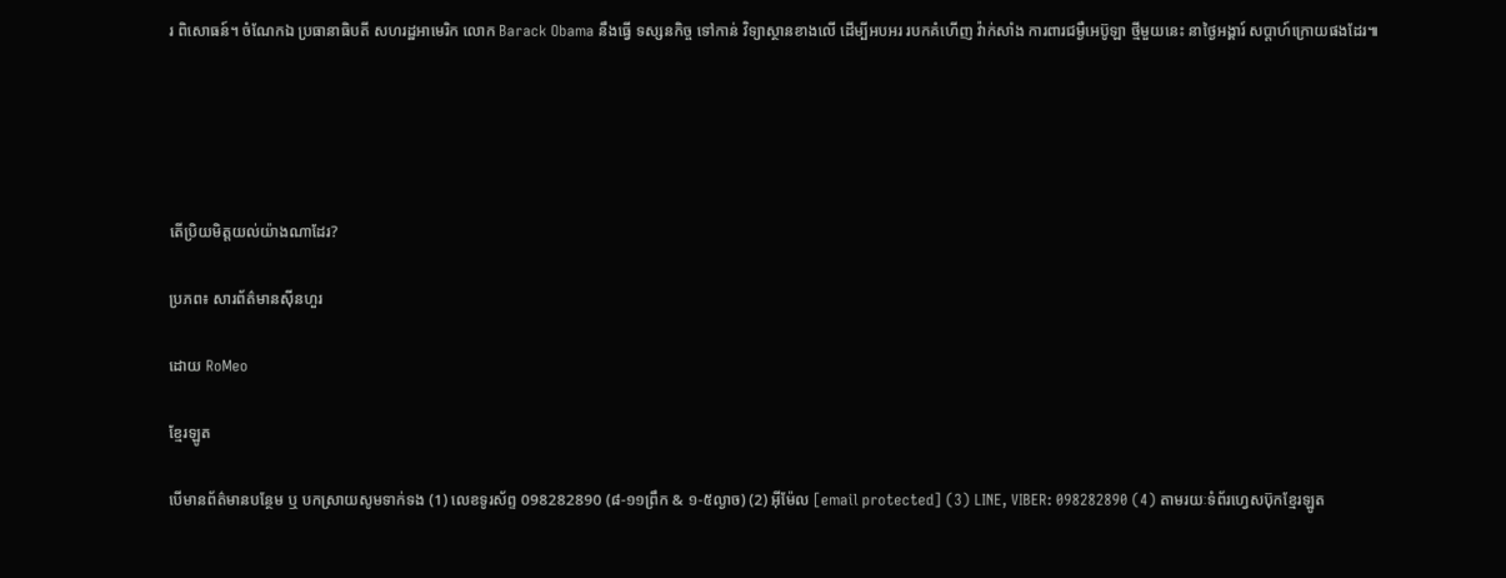រ ពិសោធន៍។ ចំណែកឯ ប្រធានាធិបតី សហរដ្ឋអាមេរិក លោក Barack Obama នឹងធ្វើ ទស្សនកិច្ច ទៅកាន់ វិទ្យាស្ថានខាងលើ ដើម្បីអបអរ របកគំហើញ វ៉ាក់សាំង ការពារជម្ងឺអេប៊ូឡា ថ្មីមួយនេះ នាថ្ងៃអង្គារ៍ សប្តាហ៍ក្រោយផងដែរ៕





តើប្រិយមិត្តយល់យ៉ាងណាដែរ?

ប្រភព៖ សារព័ត៌មានស៊ីនហួរ

ដោយ RoMeo

ខ្មែរឡូត

បើមានព័ត៌មានបន្ថែម ឬ បកស្រាយសូមទាក់ទង (1) លេខទូរស័ព្ទ 098282890 (៨-១១ព្រឹក & ១-៥ល្ងាច) (2) អ៊ីម៉ែល [email protected] (3) LINE, VIBER: 098282890 (4) តាមរយៈទំព័រហ្វេសប៊ុកខ្មែរឡូត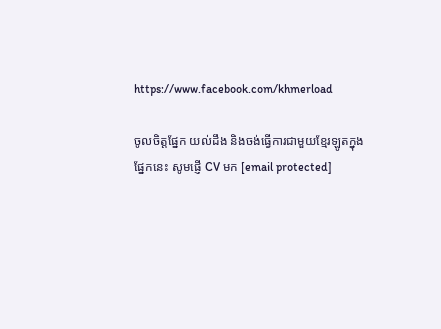https://www.facebook.com/khmerload

ចូលចិត្តផ្នែក យល់ដឹង និងចង់ធ្វើការជាមួយខ្មែរឡូតក្នុងផ្នែកនេះ សូមផ្ញើ CV មក [email protected]